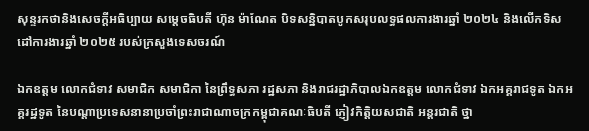សុន្ទរកថានិងសេចក្ដីអធិប្បាយ សម្ដេចធិបតី ហ៊ុន ម៉ាណែត បិទសន្និបាតបូកសរុបលទ្ធផលការងារឆ្នាំ ២០២៤ និងលើកទិសដៅការងារឆ្នាំ ២០២៥ របស់ក្រសួងទេសចរណ៍

ឯកឧត្តម លោកជំទាវ សមាជិក សមាជិកា នៃព្រឹទ្ធសភា រដ្ឋសភា និងរាជរដ្ឋាភិបាលឯកឧត្តម លោកជំទាវ ឯកអគ្គរាជទូត ឯកអគ្គរដ្ឋទូត នៃបណ្ដាប្រទេសនានាប្រចាំព្រះរាជាណាចក្រកម្ពុជាគណៈធិបតី ភ្ញៀវកិត្តិយសជាតិ អន្តរជាតិ ថ្នា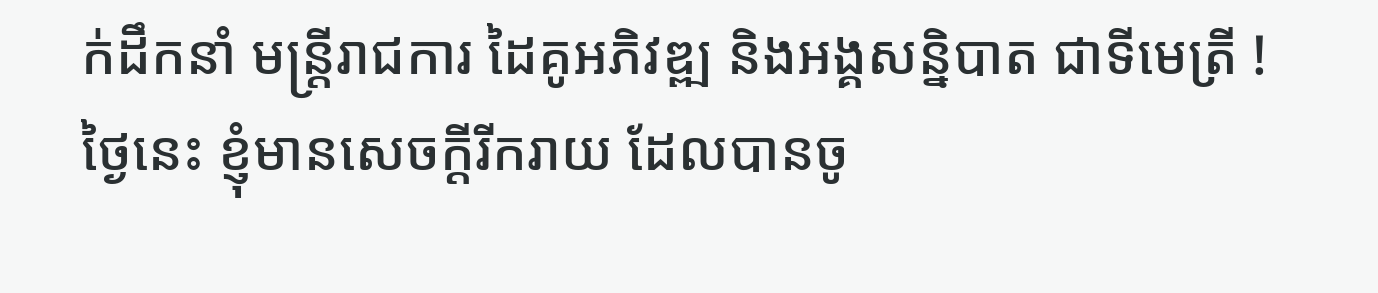ក់ដឹកនាំ មន្រ្តីរាជការ ដៃគូអភិវឌ្ឍ និងអង្គសន្និបាត ជាទីមេត្រី ! ថ្ងៃនេះ ខ្ញុំមានសេចក្ដីរីករាយ ដែលបានចូ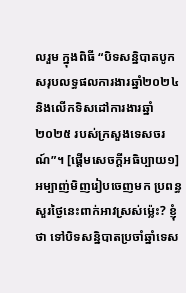លរួម ក្នុងពិធី “បិទសន្និបាតបូកសរុបលទ្ធផលការងារឆ្នាំ២០២៤ និងលើកទិសដៅការងារឆ្នាំ២០២៥ របស់ក្រសួងទេសចរណ៍”។ [ផ្ដើមសេចក្ដីអធិប្បាយ១] អម្បាញ់មិញរៀបចេញមក ប្រពន្ធសួរថ្ងៃនេះពាក់អាវស្រស់ម្ល៉េះ? ខ្ញុំថា ទៅបិទសន្និបាតប្រចាំឆ្នាំទេស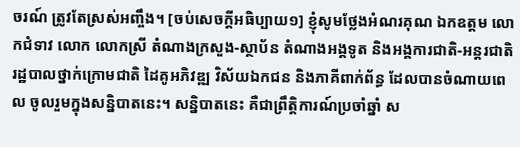ចរណ៍ ត្រូវតែស្រស់អញ្ចឹង។ [ចប់សេចក្ដីអធិប្បាយ១] ខ្ញុំសូមថ្លែងអំណរគុណ ឯកឧត្ដម លោកជំទាវ លោក លោកស្រី តំណាងក្រសួង-ស្ថាប័ន តំណាងអង្គទូត និងអង្គការជាតិ-អន្តរជាតិ រដ្ឋបាលថ្នាក់ក្រោមជាតិ ដៃគូអភិវឌ្ឍ វិស័យឯកជន និងភាគីពាក់ព័ន្ធ ដែលបានចំណាយពេល ចូលរួមក្នុងសន្និបាតនេះ។ សន្និបាតនេះ គឺជាព្រឹត្តិការណ៍ប្រចាំឆ្នាំ ស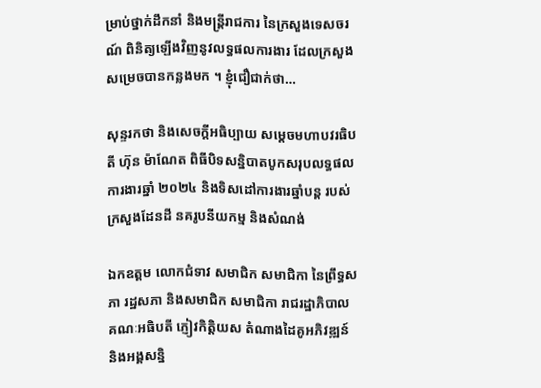ម្រាប់ថ្នាក់ដឹកនាំ និងមន្ត្រីរាជការ នៃក្រសួងទេសចរណ៍ ពិនិត្យឡើងវិញនូវលទ្ធផលការងារ ដែលក្រសួងសម្រេចបានកន្លងមក ។ ខ្ញុំជឿជាក់ថា…

សុន្ទរកថា និងសេចក្ដីអធិប្បាយ សម្ដេចមហាបវរធិបតី ហ៊ុន ម៉ាណែត ពិធីបិទសន្និបាតបូកសរុបលទ្ធផលការងារឆ្នាំ ២០២៤ និងទិសដៅការងារឆ្នាំបន្ត របស់ក្រសួងដែនដី នគរូបនីយកម្ម និងសំណង់

ឯកឧត្តម លោកជំទាវ សមាជិក សមាជិកា នៃព្រឹទ្ធសភា រដ្ឋសភា និងសមាជិក សមាជិកា រាជរដ្ឋាភិបាល គណៈអធិបតី ភ្ញៀវកិត្តិយស តំណាងដៃគូអភិវឌ្ឍន៍ និងអង្គសន្និ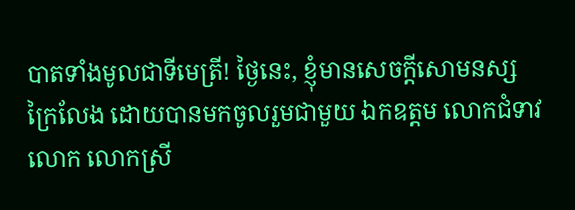បាតទាំងមូលជាទីមេត្រី! ថ្ងៃនេះ, ខ្ញុំមានសេចក្តីសោមនស្សក្រៃលែង ដោយបានមកចូលរួមជាមួយ ឯកឧត្តម លោកជំទាវ លោក លោកស្រី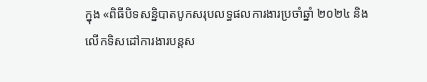ក្នុង «ពិធីបិទសន្និបាតបូកសរុបលទ្ធផលការងារប្រចាំឆ្នាំ ២០២៤ និង លើកទិសដៅការងារបន្តស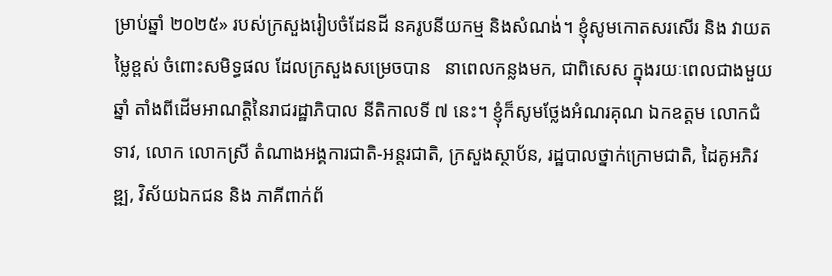ម្រាប់ឆ្នាំ ២០២៥» របស់ក្រសួងរៀបចំដែនដី នគរូបនីយកម្ម និងសំណង់។ ខ្ញុំសូមកោតសរសើរ និង វាយតម្លៃខ្ពស់ ចំពោះសមិទ្ធផល ដែលក្រសួងសម្រេចបាន   នាពេលកន្លងមក, ជាពិសេស ក្នុងរយៈពេលជាងមួយឆ្នាំ តាំងពីដើមអាណត្តិនៃរាជរដ្ឋាភិបាល នីតិកាលទី ៧ នេះ។ ខ្ញុំក៏សូមថ្លែងអំណរគុណ ឯកឧត្តម លោកជំទាវ, លោក លោកស្រី តំណាងអង្គការជាតិ-អន្តរជាតិ, ក្រសួងស្ថាប័ន, រដ្ឋបាលថ្នាក់ក្រោមជាតិ, ដៃគូអភិវឌ្ឍ, វិស័យឯកជន និង ភាគីពាក់ព័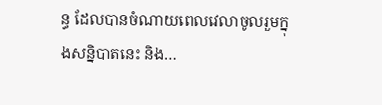ន្ធ ដែលបានចំណាយពេលវេលាចូលរួមក្នុងសន្និបាតនេះ និង…